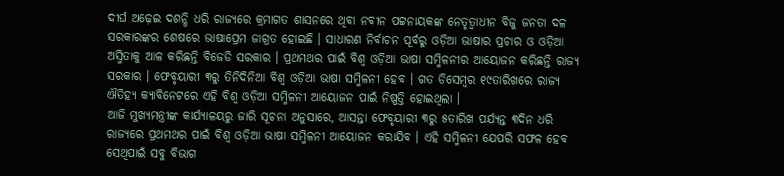ଦୀର୍ଘ ଅଢ଼େଇ ଦଶନ୍ଧି ଧରି ରାଜ୍ୟରେ କ୍ରମାଗତ ଶାସନରେ ଥିବା ନବୀନ ପଟ୍ଟନାୟକଙ୍କ ନେତୃତ୍ୱାଧୀନ ବିଜୁ ଜନତା ଦଳ ସରକାରଙ୍କର ଶେଷରେ ଭାଷାପ୍ରେମ ଜାଗ୍ରତ ହୋଇଛି । ସାଧାରଣ ନିର୍ବାଚନ ପୂର୍ବରୁ ଓଡ଼ିଆ ଭାଷାର ପ୍ରଚାର ଓ ଓଡ଼ିଆ ଅସ୍ମିତାକୁ ଆଳ କରିଛନ୍ତି ବିଜେଡି ସରକାର । ପ୍ରଥମଥର ପାଇଁ ବିଶ୍ୱ ଓଡ଼ିଆ ଭାଷା ସମ୍ମିଳନୀର ଆୟୋଜନ କରିଛନ୍ତି ରାଜ୍ୟ ସରକାର । ଫେବୃୟାରୀ ୩ରୁ ତିନିଦିନିଆ ବିଶ୍ୱ ଓଡ଼ିଆ ଭାଷା ସମ୍ମିଳନୀ ହେବ । ଗତ ଡିସେମ୍ବର ୧୯ତାରିଖରେ ରାଜ୍ୟ ଐତିହ୍ୟ କ୍ୟାବିନେଟରେ ଏହି ବିଶ୍ୱ ଓଡ଼ିଆ ସମ୍ମିଳନୀ ଆୟୋଜନ ପାଇଁ ନିଷ୍ପତ୍ତି ହୋଇଥିଲା ।
ଆଜି ମୁଖ୍ୟମନ୍ତ୍ରୀଙ୍କ କାର୍ଯ୍ୟାଳୟରୁ ଜାରି ସୂଚନା ଅନୁସାରେ, ଆସନ୍ତା ଫେବୃୟାରୀ ୩ରୁ ୫ତାରିଖ ପର୍ଯ୍ୟନ୍ତ ୩ଦିନ ଧରି ରାଜ୍ୟରେ ପ୍ରଥମଥର ପାଇଁ ବିଶ୍ୱ ଓଡ଼ିଆ ଭାଷା ସମ୍ମିଳନୀ ଆୟୋଜନ କରାଯିବ । ଏହି ସମ୍ମିଳନୀ ଯେପରି ସଫଳ ହେବ ସେଥିପାଇଁ ସବୁ ବିଭାଗ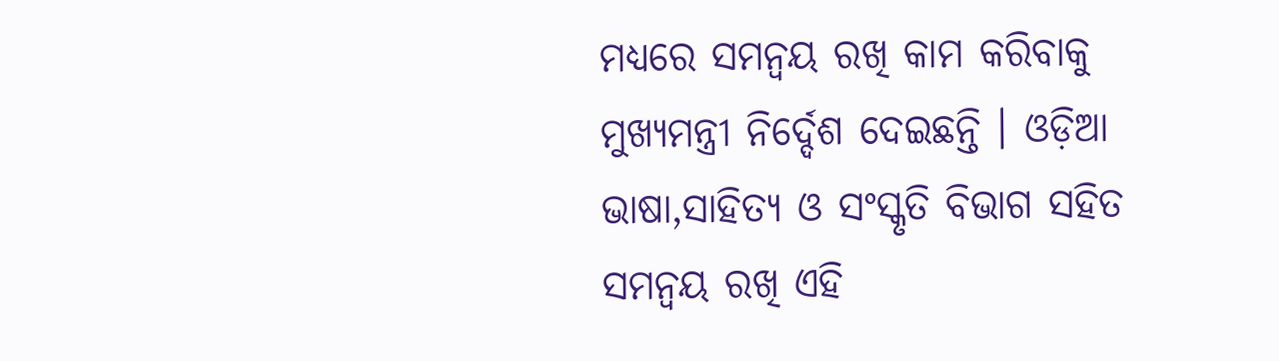ମଧ୍ୟରେ ସମନ୍ୱୟ ରଖି କାମ କରିବାକୁ ମୁଖ୍ୟମନ୍ତ୍ରୀ ନିର୍ଦ୍ଦେଶ ଦେଇଛନ୍ତି । ଓଡ଼ିଆ ଭାଷା,ସାହିତ୍ୟ ଓ ସଂସ୍କୃତି ବିଭାଗ ସହିତ ସମନ୍ୱୟ ରଖି ଏହି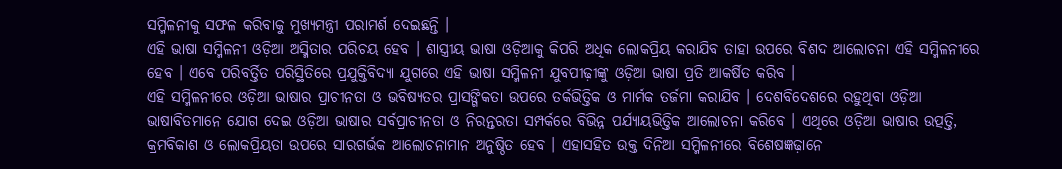ସମ୍ମିଳନୀକୁ ସଫଳ କରିବାକୁ ମୁଖ୍ୟମନ୍ତ୍ରୀ ପରାମର୍ଶ ଦେଇଛନ୍ତି ।
ଏହି ଭାଷା ସମ୍ମିଳନୀ ଓଡ଼ିଆ ଅସ୍ମିତାର ପରିଚୟ ହେବ । ଶାସ୍ତ୍ରୀୟ ଭାଷା ଓଡ଼ିଆକୁ କିପରି ଅଧିକ ଲୋକପ୍ରିୟ କରାଯିବ ତାହା ଉପରେ ବିଶଦ ଆଲୋଚନା ଏହି ସମ୍ମିଳନୀରେ ହେବ । ଏବେ ପରିବର୍ତ୍ତିତ ପରିସ୍ଥିତିରେ ପ୍ରଯୁକ୍ତିବିଦ୍ୟା ଯୁଗରେ ଏହି ଭାଷା ସମ୍ମିଳନୀ ଯୁବପୀଢ଼ୀଙ୍କୁ ଓଡ଼ିଆ ଭାଷା ପ୍ରତି ଆକର୍ଷିତ କରିବ ।
ଏହି ସମ୍ମିଳନୀରେ ଓଡ଼ିଆ ଭାଷାର ପ୍ରାଚୀନତା ଓ ଭବିଷ୍ୟତର ପ୍ରାସଙ୍ଗିକତା ଉପରେ ତର୍କଭିତ୍ତିକ ଓ ମାର୍ମକ ତର୍ଜମା କରାଯିବ । ଦେଶବିଦେଶରେ ରହୁଥିବା ଓଡ଼ିଆ ଭାଷାବିତମାନେ ଯୋଗ ଦେଇ ଓଡ଼ିଆ ଭାଷାର ସର୍ବପ୍ରାଚୀନତା ଓ ନିରନ୍ତରତା ସମ୍ପର୍କରେ ବିଭିନ୍ନ ପର୍ଯ୍ୟାୟଭିତ୍ତିକ ଆଲୋଚନା କରିବେ । ଏଥିରେ ଓଡ଼ିଆ ଭାଷାର ଉତ୍ପତ୍ତି, କ୍ରମବିକାଶ ଓ ଲୋକପ୍ରିୟତା ଉପରେ ସାରଗର୍ଭକ ଆଲୋଚନାମାନ ଅନୁଷ୍ଠିତ ହେବ । ଏହାସହିତ ଉକ୍ତ ଦିନିଆ ସମ୍ମିଳନୀରେ ବିଶେଷଜ୍ଞଢ଼ାନେ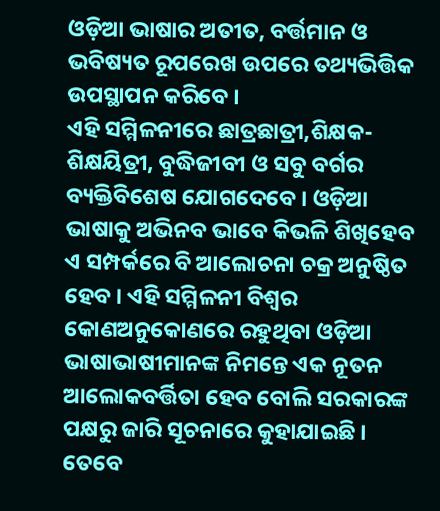ଓଡ଼ିଆ ଭାଷାର ଅତୀତ, ବର୍ତ୍ତମାନ ଓ ଭବିଷ୍ୟତ ରୂପରେଖ ଉପରେ ତଥ୍ୟଭିତ୍ତିକ ଉପସ୍ଥାପନ କରିବେ ।
ଏହି ସମ୍ମିଳନୀରେ ଛାତ୍ରଛାତ୍ରୀ,ଶିକ୍ଷକ-ଶିକ୍ଷୟିତ୍ରୀ, ବୁଦ୍ଧିଜୀବୀ ଓ ସବୁ ବର୍ଗର ବ୍ୟକ୍ତିବିଶେଷ ଯୋଗଦେବେ । ଓଡ଼ିଆ ଭାଷାକୁ ଅଭିନବ ଭାବେ କିଭଳି ଶିଖିହେବ ଏ ସମ୍ପର୍କରେ ବି ଆଲୋଚନା ଚକ୍ର ଅନୁଷ୍ଠିତ ହେବ । ଏହି ସମ୍ମିଳନୀ ବିଶ୍ୱର କୋଣଅନୁକୋଣରେ ରହୁଥିବା ଓଡ଼ିଆ ଭାଷାଭାଷୀମାନଙ୍କ ନିମନ୍ତେ ଏକ ନୂତନ ଆଲୋକବର୍ତ୍ତିତା ହେବ ବୋଲି ସରକାରଙ୍କ ପକ୍ଷରୁ ଜାରି ସୂଚନାରେ କୁହାଯାଇଛି ।
ତେବେ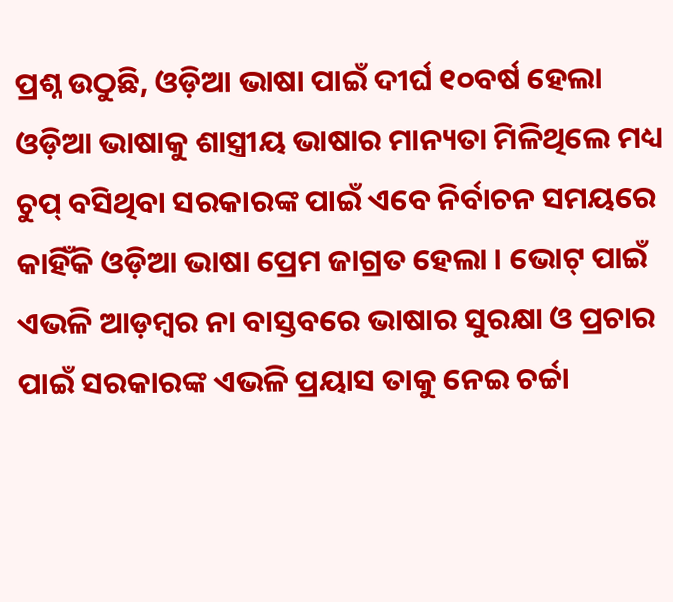ପ୍ରଶ୍ନ ଉଠୁଛି, ଓଡ଼ିଆ ଭାଷା ପାଇଁ ଦୀର୍ଘ ୧୦ବର୍ଷ ହେଲା ଓଡ଼ିଆ ଭାଷାକୁ ଶାସ୍ତ୍ରୀୟ ଭାଷାର ମାନ୍ୟତା ମିଳିଥିଲେ ମଧ୍ୟ ଚୁପ୍ ବସିଥିବା ସରକାରଙ୍କ ପାଇଁ ଏବେ ନିର୍ବାଚନ ସମୟରେ କାହିଁକି ଓଡ଼ିଆ ଭାଷା ପ୍ରେମ ଜାଗ୍ରତ ହେଲା । ଭୋଟ୍ ପାଇଁ ଏଭଳି ଆଡ଼ମ୍ବର ନା ବାସ୍ତବରେ ଭାଷାର ସୁରକ୍ଷା ଓ ପ୍ରଚାର ପାଇଁ ସରକାରଙ୍କ ଏଭଳି ପ୍ରୟାସ ତାକୁ ନେଇ ଚର୍ଚ୍ଚା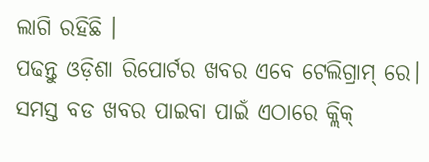ଲାଗି ରହିଛି ।
ପଢନ୍ତୁ ଓଡ଼ିଶା ରିପୋର୍ଟର ଖବର ଏବେ ଟେଲିଗ୍ରାମ୍ ରେ। ସମସ୍ତ ବଡ ଖବର ପାଇବା ପାଇଁ ଏଠାରେ କ୍ଲିକ୍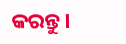କରନ୍ତୁ।